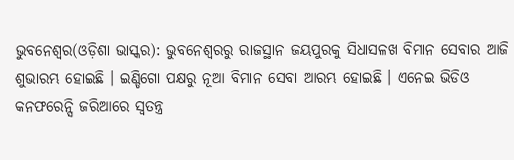ଭୁବନେଶ୍ୱର(ଓଡ଼ିଶା ଭାସ୍କର): ଭୁବନେଶ୍ୱରରୁ ରାଜସ୍ଥାନ ଜୟପୁରକୁ ସିଧାସଳଖ ବିମାନ ସେବାର ଆଜି ଶୁଭାରମ୍ଭ ହୋଇଛି । ଇଣ୍ଡିଗୋ ପକ୍ଷରୁ ନୂଆ ବିମାନ ସେବା ଆରମ୍ଭ ହୋଇଛି । ଏନେଇ ଭିଡିଓ କନଫରେନ୍ସି ଜରିଆରେ ସ୍ୱତନ୍ତ୍ର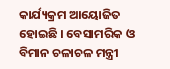କାର୍ଯ୍ୟକ୍ରମ ଆୟୋଜିତ ହୋଇଛି । ବେସାମରିକ ଓ ବିମାନ ଚଳାଚଳ ମନ୍ତ୍ରୀ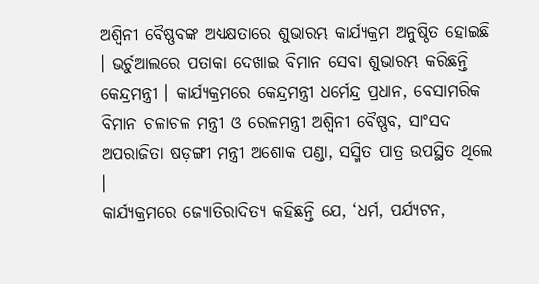ଅଶ୍ୱିନୀ ବୈଷ୍ଣବଙ୍କ ଅଧ୍ୟକ୍ଷତାରେ ଶୁଭାରମ୍ଭ କାର୍ଯ୍ୟକ୍ରମ ଅନୁଷ୍ଠିତ ହୋଇଛି । ଭର୍ଚୁଆଲରେ ପତାକା ଦେଖାଇ ବିମାନ ସେବା ଶୁଭାରମ୍ଭ କରିଛନ୍ତି କେନ୍ଦ୍ରମନ୍ତ୍ରୀ । କାର୍ଯ୍ୟକ୍ରମରେ କେନ୍ଦ୍ରମନ୍ତ୍ରୀ ଧର୍ମେନ୍ଦ୍ର ପ୍ରଧାନ, ବେସାମରିକ ବିମାନ ଚଳାଚଳ ମନ୍ତ୍ରୀ ଓ ରେଳମନ୍ତ୍ରୀ ଅଶ୍ୱିନୀ ବୈଷ୍ଣବ, ସାଂସଦ ଅପରାଜିତା ଷଡ଼ଙ୍ଗୀ ମନ୍ତ୍ରୀ ଅଶୋକ ପଣ୍ଡା, ସସ୍ମିତ ପାତ୍ର ଉପସ୍ଥିତ ଥିଲେ ।
କାର୍ଯ୍ୟକ୍ରମରେ ଜ୍ୟୋତିରାଦିତ୍ୟ କହିଛନ୍ତି ଯେ, ‘ଧର୍ମ, ପର୍ଯ୍ୟଟନ,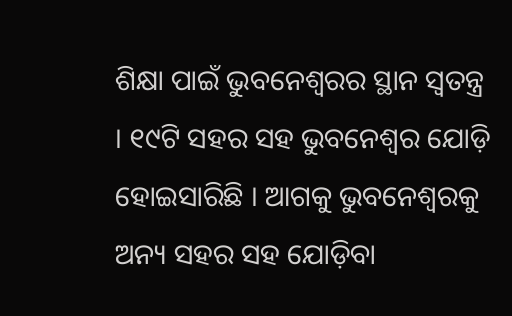ଶିକ୍ଷା ପାଇଁ ଭୁବନେଶ୍ୱରର ସ୍ଥାନ ସ୍ୱତନ୍ତ୍ର । ୧୯ଟି ସହର ସହ ଭୁବନେଶ୍ୱର ଯୋଡ଼ି ହୋଇସାରିଛି । ଆଗକୁ ଭୁବନେଶ୍ୱରକୁ ଅନ୍ୟ ସହର ସହ ଯୋଡ଼ିବା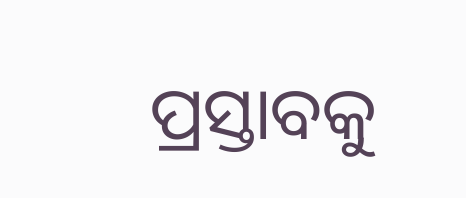ପ୍ରସ୍ତାବକୁ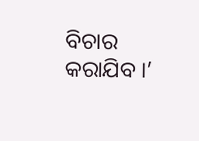ବିଚାର କରାଯିବ ।’